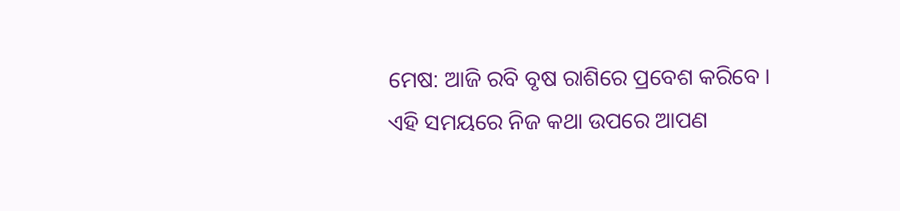ମେଷ: ଆଜି ରବି ବୃଷ ରାଶିରେ ପ୍ରବେଶ କରିବେ । ଏହି ସମୟରେ ନିଜ କଥା ଉପରେ ଆପଣ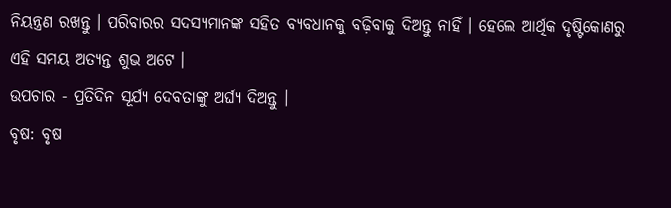ନିୟନ୍ତ୍ରଣ ରଖନ୍ତୁ । ପରିବାରର ସଦସ୍ୟମାନଙ୍କ ସହିତ ବ୍ୟବଧାନକୁ ବଢ଼ିବାକୁ ଦିଅନ୍ତୁ ନାହିଁ । ହେଲେ ଆର୍ଥିକ ଦୃଷ୍ଟିକୋଣରୁ ଏହି ସମୟ ଅତ୍ୟନ୍ତ ଶୁଭ ଅଟେ ।
ଉପଚାର - ପ୍ରତିଦିନ ସୂର୍ଯ୍ୟ ଦେବତାଙ୍କୁ ଅର୍ଘ୍ୟ ଦିଅନ୍ତୁ ।
ବୃଷ: ବୃଷ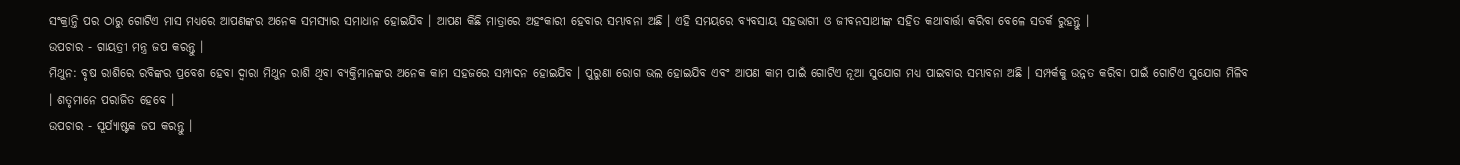ସଂକ୍ରାନ୍ତି ପର ଠାରୁ ଗୋଟିଏ ମାସ ମଧ୍ୟରେ ଆପଣଙ୍କର ଅନେକ ସମସ୍ୟାର ସମାଧାନ ହୋଇଯିବ । ଆପଣ କିଛି ମାତ୍ରାରେ ଅହଂକାରୀ ହେବାର ସମ୍ଭାବନା ଅଛି । ଏହି ସମୟରେ ବ୍ୟବସାୟ ସହଭାଗୀ ଓ ଜୀବନସାଥୀଙ୍କ ସହିତ କଥାବାର୍ତ୍ତା କରିବା ବେଳେ ସତର୍କ ରୁହନ୍ତୁ ।
ଉପଚାର - ଗାୟତ୍ରୀ ମନ୍ତ୍ର ଜପ କରନ୍ତୁ ।
ମିଥୁନ: ବୃଷ ରାଶିରେ ରବିଙ୍କର ପ୍ରବେଶ ହେବା ଦ୍ଵାରା ମିଥୁନ ରାଶି ଥିବା ବ୍ୟକ୍ତିମାନଙ୍କର ଅନେକ କାମ ସହଜରେ ସମ୍ପାଦନ ହୋଇଯିବ । ପୁରୁଣା ରୋଗ ଭଲ ହୋଇଯିବ ଏବଂ ଆପଣ କାମ ପାଇଁ ଗୋଟିଏ ନୂଆ ସୁଯୋଗ ମଧ୍ୟ ପାଇବାର ସମ୍ଭାବନା ଅଛି । ସମ୍ପର୍କକୁ ଉନ୍ନତ କରିବା ପାଇଁ ଗୋଟିଏ ସୁଯୋଗ ମିଳିବ । ଶତୃମାନେ ପରାଜିତ ହେବେ ।
ଉପଚାର - ସୂର୍ଯ୍ୟାଷ୍ଟକ ଜପ କରନ୍ତୁ ।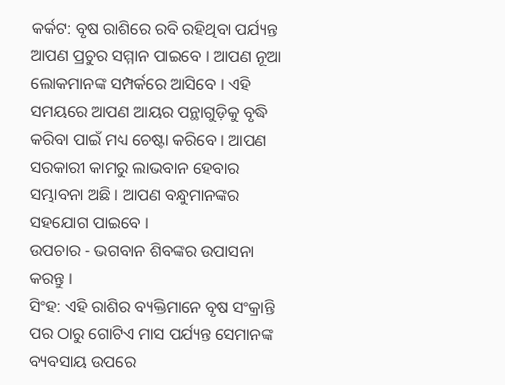କର୍କଟ: ବୃଷ ରାଶିରେ ରବି ରହିଥିବା ପର୍ଯ୍ୟନ୍ତ ଆପଣ ପ୍ରଚୁର ସମ୍ମାନ ପାଇବେ । ଆପଣ ନୂଆ ଲୋକମାନଙ୍କ ସମ୍ପର୍କରେ ଆସିବେ । ଏହି ସମୟରେ ଆପଣ ଆୟର ପନ୍ଥାଗୁଡ଼ିକୁ ବୃଦ୍ଧି କରିବା ପାଇଁ ମଧ୍ୟ ଚେଷ୍ଟା କରିବେ । ଆପଣ ସରକାରୀ କାମରୁ ଲାଭବାନ ହେବାର ସମ୍ଭାବନା ଅଛି । ଆପଣ ବନ୍ଧୁମାନଙ୍କର ସହଯୋଗ ପାଇବେ ।
ଉପଚାର - ଭଗବାନ ଶିବଙ୍କର ଉପାସନା କରନ୍ତୁ ।
ସିଂହ: ଏହି ରାଶିର ବ୍ୟକ୍ତିମାନେ ବୃଷ ସଂକ୍ରାନ୍ତି ପର ଠାରୁ ଗୋଟିଏ ମାସ ପର୍ଯ୍ୟନ୍ତ ସେମାନଙ୍କ ବ୍ୟବସାୟ ଉପରେ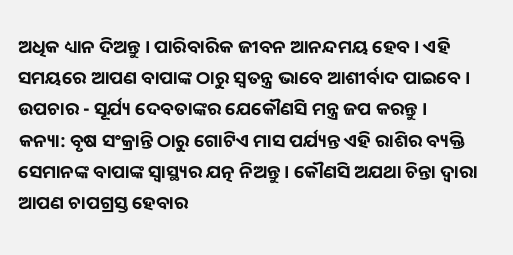ଅଧିକ ଧ୍ୟାନ ଦିଅନ୍ତୁ । ପାରିବାରିକ ଜୀବନ ଆନନ୍ଦମୟ ହେବ । ଏହି ସମୟରେ ଆପଣ ବାପାଙ୍କ ଠାରୁ ସ୍ଵତନ୍ତ୍ର ଭାବେ ଆଶୀର୍ବାଦ ପାଇବେ ।
ଉପଚାର - ସୂର୍ଯ୍ୟ ଦେବତାଙ୍କର ଯେକୌଣସି ମନ୍ତ୍ର ଜପ କରନ୍ତୁ ।
କନ୍ୟା: ବୃଷ ସଂକ୍ରାନ୍ତି ଠାରୁ ଗୋଟିଏ ମାସ ପର୍ଯ୍ୟନ୍ତ ଏହି ରାଶିର ବ୍ୟକ୍ତି ସେମାନଙ୍କ ବାପାଙ୍କ ସ୍ୱାସ୍ଥ୍ୟର ଯତ୍ନ ନିଅନ୍ତୁ । କୌଣସି ଅଯଥା ଚିନ୍ତା ଦ୍ଵାରା ଆପଣ ଚାପଗ୍ରସ୍ତ ହେବାର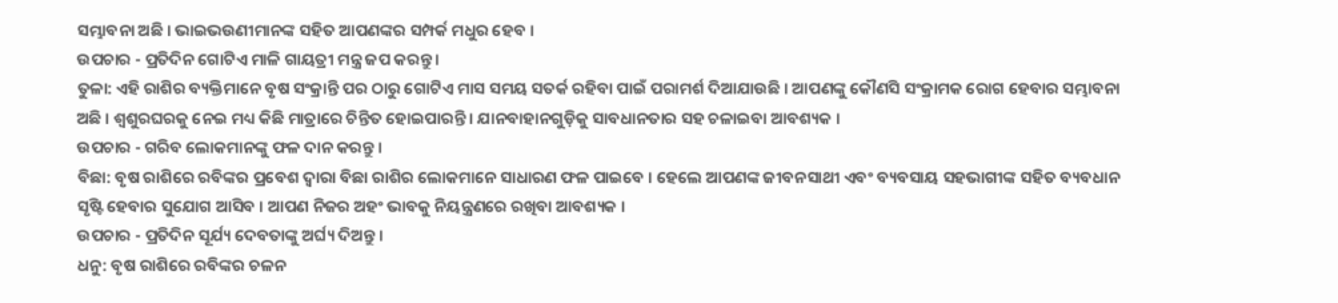ସମ୍ଭାବନା ଅଛି । ଭାଇଭଉଣୀମାନଙ୍କ ସହିତ ଆପଣଙ୍କର ସମ୍ପର୍କ ମଧୁର ହେବ ।
ଉପଚାର - ପ୍ରତିଦିନ ଗୋଟିଏ ମାଳି ଗାୟତ୍ରୀ ମନ୍ତ୍ର ଜପ କରନ୍ତୁ ।
ତୁଳା: ଏହି ରାଶିର ବ୍ୟକ୍ତିମାନେ ବୃଷ ସଂକ୍ରାନ୍ତି ପର ଠାରୁ ଗୋଟିଏ ମାସ ସମୟ ସତର୍କ ରହିବା ପାଇଁ ପରାମର୍ଶ ଦିଆଯାଉଛି । ଆପଣଙ୍କୁ କୌଣସି ସଂକ୍ରାମକ ରୋଗ ହେବାର ସମ୍ଭାବନା ଅଛି । ଶ୍ଵଶୁରଘରକୁ ନେଇ ମଧ୍ୟ କିଛି ମାତ୍ରାରେ ଚିନ୍ତିତ ହୋଇପାରନ୍ତି । ଯାନବାହାନଗୁଡ଼ିକୁ ସାବଧାନତାର ସହ ଚଳାଇବା ଆବଶ୍ୟକ ।
ଉପଚାର - ଗରିବ ଲୋକମାନଙ୍କୁ ଫଳ ଦାନ କରନ୍ତୁ ।
ବିଛା: ବୃଷ ରାଶିରେ ରବିଙ୍କର ପ୍ରବେଶ ଦ୍ୱାରା ବିଛା ରାଶିର ଲୋକମାନେ ସାଧାରଣ ଫଳ ପାଇବେ । ହେଲେ ଆପଣଙ୍କ ଜୀବନସାଥୀ ଏବଂ ବ୍ୟବସାୟ ସହଭାଗୀଙ୍କ ସହିତ ବ୍ୟବଧାନ ସୃଷ୍ଟି ହେବାର ସୁଯୋଗ ଆସିବ । ଆପଣ ନିଜର ଅହଂ ଭାବକୁ ନିୟନ୍ତ୍ରଣରେ ରଖିବା ଆବଶ୍ୟକ ।
ଉପଚାର - ପ୍ରତିଦିନ ସୂର୍ଯ୍ୟ ଦେବତାଙ୍କୁ ଅର୍ଘ୍ୟ ଦିଅନ୍ତୁ ।
ଧନୁ: ବୃଷ ରାଶିରେ ରବିଙ୍କର ଚଳନ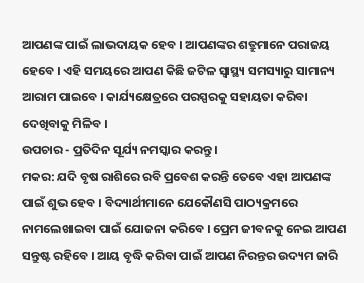ଆପଣଙ୍କ ପାଇଁ ଲାଭଦାୟକ ହେବ । ଆପଣଙ୍କର ଶତ୍ରୁମାନେ ପରାଜୟ ହେବେ । ଏହି ସମୟରେ ଆପଣ କିଛି ଜଟିଳ ସ୍ୱାସ୍ଥ୍ୟ ସମସ୍ୟାରୁ ସାମାନ୍ୟ ଆରାମ ପାଇବେ । କାର୍ଯ୍ୟକ୍ଷେତ୍ରରେ ପରସ୍ପରକୁ ସହାୟତା କରିବା ଦେଖିବାକୁ ମିଳିବ ।
ଉପଚାର - ପ୍ରତିଦିନ ସୂର୍ଯ୍ୟ ନମସ୍କାର କରନ୍ତୁ ।
ମକର: ଯଦି ବୃଷ ରାଶିରେ ରବି ପ୍ରବେଶ କରନ୍ତି ତେବେ ଏହା ଆପଣଙ୍କ ପାଇଁ ଶୁଭ ହେବ । ବିଦ୍ୟାର୍ଥୀମାନେ ଯେକୌଣସି ପାଠ୍ୟକ୍ରମରେ ନାମଲେଖାଇବା ପାଇଁ ଯୋଜନା କରିବେ । ପ୍ରେମ ଜୀବନକୁ ନେଇ ଆପଣ ସନ୍ତୁଷ୍ଟ ରହିବେ । ଆୟ ବୃଦ୍ଧି କରିବା ପାଇଁ ଆପଣ ନିରନ୍ତର ଉଦ୍ୟମ ଜାରି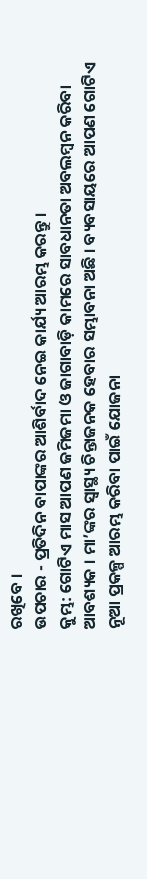ରଖିବେ ।
ଉପଚାର - ପ୍ରତିଦିନ ବାପାଙ୍କର ଆଶିର୍ବାଦ ନେଇ କାର୍ଯ୍ୟ ଆରମ୍ଭ କରନ୍ତୁ ।
କୁମ୍ଭ: ଗୋଟିଏ ମାସ ଆପଣ ଜମିଜମା ଓ ଜାଗାବାଡ଼ି କାମରେ ସାବଧାନତା ଅବଲମ୍ବନ କରିବା ଆବଶ୍ୟକ । ମା’ଙ୍କର ସ୍ଵାସ୍ଥ୍ୟ ଚିନ୍ତାଜନକ ହେବାର ସମ୍ଭାବନା ଅଛି । ବ୍ୟବସାୟରେ ଆପଣ ଗୋଟିଏ ନୂଆ ପ୍ରକଳ୍ପ ଆରମ୍ଭ କରିବା ପାଇଁ ଯୋଜନା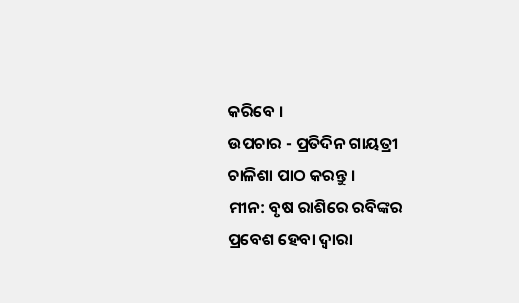କରିବେ ।
ଉପଚାର - ପ୍ରତିଦିନ ଗାୟତ୍ରୀ ଚାଳିଶା ପାଠ କରନ୍ତୁ ।
ମୀନ: ବୃଷ ରାଶିରେ ରବିଙ୍କର ପ୍ରବେଶ ହେବା ଦ୍ଵାରା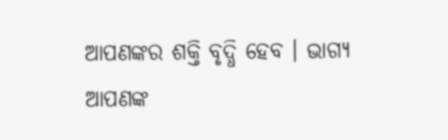ଆପଣଙ୍କର ଶକ୍ତି ବୃଦ୍ଧି ହେବ । ଭାଗ୍ୟ ଆପଣଙ୍କ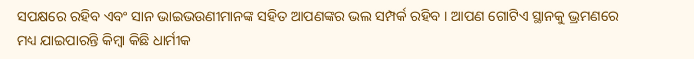ସପକ୍ଷରେ ରହିବ ଏବଂ ସାନ ଭାଇଭଉଣୀମାନଙ୍କ ସହିତ ଆପଣଙ୍କର ଭଲ ସମ୍ପର୍କ ରହିବ । ଆପଣ ଗୋଟିଏ ସ୍ଥାନକୁ ଭ୍ରମଣରେ ମଧ୍ୟ ଯାଇପାରନ୍ତି କିମ୍ବା କିଛି ଧାର୍ମୀକ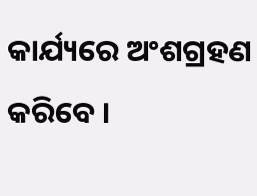କାର୍ଯ୍ୟରେ ଅଂଶଗ୍ରହଣ କରିବେ ।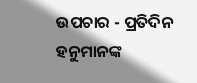ଉପଚାର - ପ୍ରତିଦିନ ହନୁମାନଙ୍କ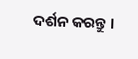ଦର୍ଶନ କରନ୍ତୁ ।